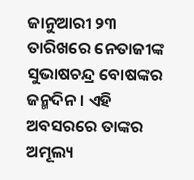ଜାନୁଆରୀ ୨୩ ତାରିଖରେ ନେତାଜୀଙ୍କ ସୁଭାଷଚନ୍ଦ୍ର ବୋଷଙ୍କର ଜନ୍ମଦିନ । ଏହି ଅବସରରେ ତାଙ୍କର ଅମୂଲ୍ୟ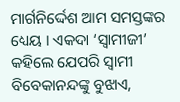ମାର୍ଗନିର୍ଦ୍ଦେଶ ଆମ ସମସ୍ତଙ୍କର ଧ୍ୟେୟ । ଏକଦା ‘ସ୍ୱାମୀଜୀ’ କହିଲେ ଯେପରି ସ୍ୱାମୀ ବିବେକାନନ୍ଦଙ୍କୁ ବୁଝାଏ,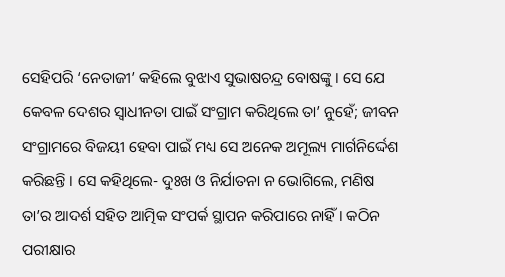ସେହିପରି ‘ନେତାଜୀ’ କହିଲେ ବୁଝାଏ ସୁଭାଷଚନ୍ଦ୍ର ବୋଷଙ୍କୁ । ସେ ଯେ କେବଳ ଦେଶର ସ୍ୱାଧୀନତା ପାଇଁ ସଂଗ୍ରାମ କରିଥିଲେ ତା’ ନୁହେଁ; ଜୀବନ ସଂଗ୍ରାମରେ ବିଜୟୀ ହେବା ପାଇଁ ମଧ୍ୟ ସେ ଅନେକ ଅମୂଲ୍ୟ ମାର୍ଗନିର୍ଦ୍ଦେଶ କରିଛନ୍ତି । ସେ କହିଥିଲେ- ଦୁଃଖ ଓ ନିର୍ଯାତନା ନ ଭୋଗିଲେ, ମଣିଷ ତା’ର ଆଦର୍ଶ ସହିତ ଆତ୍ମିକ ସଂପର୍କ ସ୍ଥାପନ କରିପାରେ ନାହିଁ । କଠିନ ପରୀକ୍ଷାର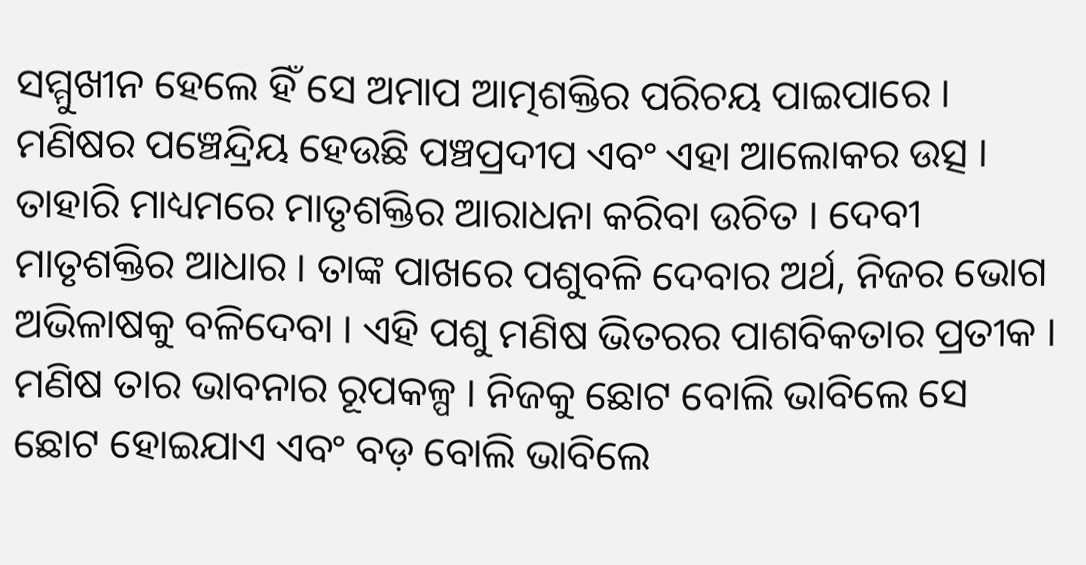ସମ୍ମୁଖୀନ ହେଲେ ହିଁ ସେ ଅମାପ ଆତ୍ମଶକ୍ତିର ପରିଚୟ ପାଇପାରେ ।
ମଣିଷର ପଞ୍ଚେନ୍ଦ୍ରିୟ ହେଉଛି ପଞ୍ଚପ୍ରଦୀପ ଏବଂ ଏହା ଆଲୋକର ଉତ୍ସ । ତାହାରି ମାଧ୍ୟମରେ ମାତୃଶକ୍ତିର ଆରାଧନା କରିବା ଉଚିତ । ଦେବୀ ମାତୃଶକ୍ତିର ଆଧାର । ତାଙ୍କ ପାଖରେ ପଶୁବଳି ଦେବାର ଅର୍ଥ, ନିଜର ଭୋଗ ଅଭିଳାଷକୁ ବଳିଦେବା । ଏହି ପଶୁ ମଣିଷ ଭିତରର ପାଶବିକତାର ପ୍ରତୀକ । ମଣିଷ ତାର ଭାବନାର ରୂପକଳ୍ପ । ନିଜକୁ ଛୋଟ ବୋଲି ଭାବିଲେ ସେ ଛୋଟ ହୋଇଯାଏ ଏବଂ ବଡ଼ ବୋଲି ଭାବିଲେ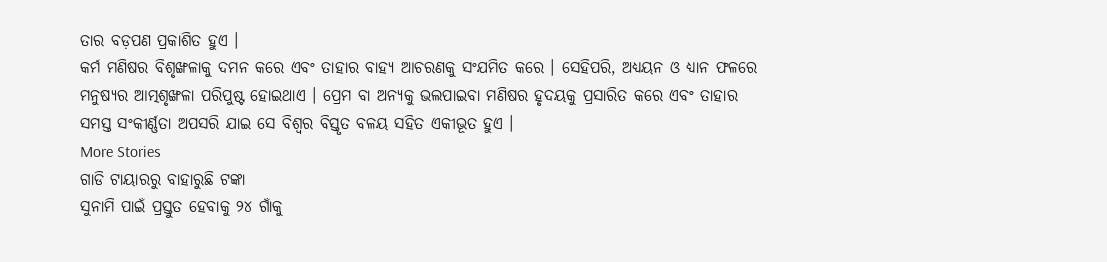ତାର ବଡ଼ପଣ ପ୍ରକାଶିତ ହୁଏ ।
କର୍ମ ମଣିଷର ବିଶୃଙ୍ଖଳାକୁ ଦମନ କରେ ଏବଂ ତାହାର ବାହ୍ୟ ଆଚରଣକୁ ସଂଯମିତ କରେ । ସେହିପରି, ଅଧ୍ୟୟନ ଓ ଧ୍ୟାନ ଫଳରେ ମନୁଷ୍ୟର ଆତ୍ମଶୃଙ୍ଖଳା ପରିପୁଷ୍ଟ ହୋଇଥାଏ । ପ୍ରେମ ବା ଅନ୍ୟକୁ ଭଲପାଇବା ମଣିଷର ହୃଦୟକୁ ପ୍ରସାରିତ କରେ ଏବଂ ତାହାର ସମସ୍ତ ସଂକୀର୍ଣ୍ଣତା ଅପସରି ଯାଇ ସେ ବିଶ୍ୱର ବିସ୍ତୃତ ବଳୟ ସହିତ ଏକୀଭୂତ ହୁଏ ।
More Stories
ଗାଡି ଟାୟାରରୁ ବାହାରୁଛି ଟଙ୍କା
ସୁନାମି ପାଇଁ ପ୍ରସ୍ତୁତ ହେବାକୁ ୨୪ ଗାଁକୁ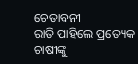ଚେତାବନୀ
ରାତି ପାହିଲେ ପ୍ରତ୍ୟେକ ଚାଷୀଙ୍କୁ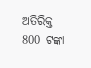ଅତିରିକ୍ତ 800 ଟଙ୍କା